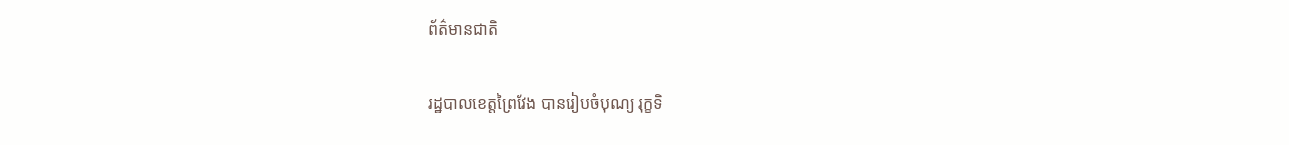ព័ត៌មានជាតិ

រដ្ឋបាលខេត្តព្រៃវែង បានរៀបចំបុណ្យ រុក្ខទិ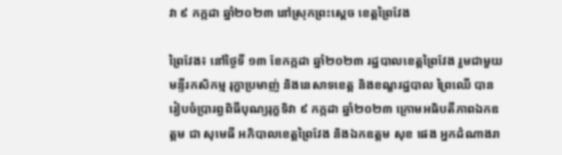វា ៩ កក្កដា ឆ្នាំ២០២៣ នៅស្រុកព្រះស្តេច ខេត្តព្រៃវែង

ព្រៃវែង៖ នៅថ្ងៃទី ១៣ ខែកក្កដា ឆ្នាំ២០២៣ រដ្ឋបាលខេត្តព្រៃវែង រួមជាមួយមន្ទីរកសិកម្ម រុក្ខាប្រមាញ់ និងនេសាទខេត្ត និងខណ្ខរដ្ឋបាល ព្រៃឈើ បានរៀបចំប្រារព្ធពិធីបុណ្យរុក្ខទិវា ៩ កក្កដា ឆ្នាំ២០២៣ ក្រោមអធិបតីភាពឯកឧត្តម ជា សុមេធី អភិបាលខេត្តព្រៃវែង និងឯកឧត្តម សុខ ផេង អ្នកដំណាងរា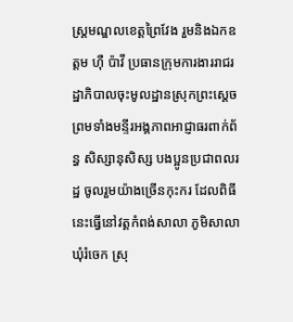ស្រ្តមណ្ឌលខេត្តព្រៃវែង រួមនិងឯកឧត្ដម ហុឺ ប៉ាវី ប្រធានក្រុមការងាររាជរដ្ឋាភិបាលចុះមូលដ្ឋានស្រុកព្រះស្តេចព្រមទាំងមន្ទីរអង្គភាពអាជ្ញាធរពាក់ព័ន្ធ សិស្សានុសិស្ស បងប្អូនប្រជាពលរដ្ឋ ចូលរួមយ៉ាងច្រើនកុះករ ដែលពិធីនេះធ្វើនៅវត្តកំពង់សាលា ភូមិសាលា ឃុំរំចេក ស្រុ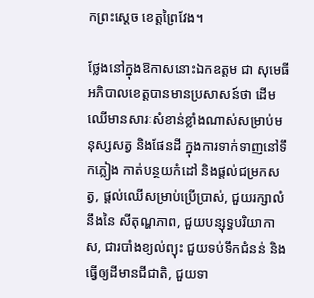កព្រះស្តេច ខេត្តព្រៃវែង។

ថ្លែងនៅក្នុងឱកាសនោះឯកឧត្តម ជា សុមេធី អភិបាលខេត្តបានមានប្រសាសន៍ថា ដើមឈើមានសារៈសំខាន់ខ្លាំងណាស់សម្រាប់មនុស្សសត្វ និងផែនដី ក្នុងការទាក់ទាញនៅទឹកភ្លៀង កាត់បន្ថយកំដៅ និងផ្តល់ជម្រកសត្វ, ផ្តល់ឈើសម្រាប់ប្រើប្រាស់, ជួយរក្សាលំនឹងនៃ សីតុណ្ហភាព, ជួយបន្សុទ្ធបរិយាកាស, ជារបាំងខ្យល់ព្យុះ ជួយទប់ទឹកជំនន់ និងធ្វើឲ្យដីមានជីជាតិ, ជួយទា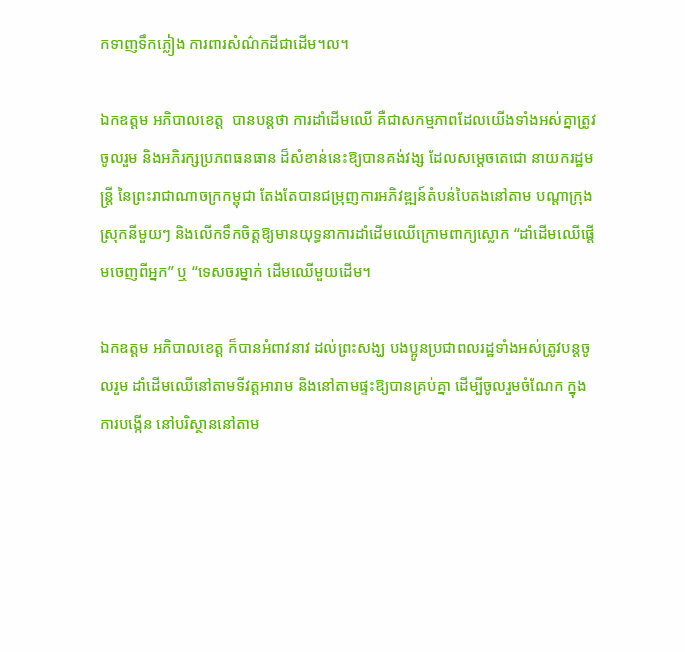កទាញទឹកភ្លៀង ការពារសំណ៌កដីជាដើម។ល។

ឯកឧត្តម អភិបាលខេត្ត  បានបន្តថា ការដាំដើមឈើ គឺជាសកម្មភាពដែលយើងទាំងអស់គ្នាត្រូវចូលរួម និងអភិរក្សប្រភពធនធាន ដ៏សំខាន់នេះឱ្យបានគង់វង្ស ដែលសម្ដេចតេជោ នាយករដ្ឋមន្ត្រី នៃព្រះរាជាណាចក្រកម្ពុជា តែងតែបានជម្រុញការអភិវឌ្ឍន៍តំបន់បៃតងនៅតាម បណ្តាក្រុង ស្រុកនីមួយៗ និងលើកទឹកចិត្តឱ្យមានយុទ្ធនាការដាំដើមឈើក្រោមពាក្យស្លោក “ដាំដើមឈើផ្ដើមចេញពីអ្នក” ឬ “ទេសចរម្នាក់ ដើមឈើមួយដើម។

ឯកឧត្តម អភិបាលខេត្ត ក៏បានអំពាវនាវ ដល់ព្រះសង្ឃ បងប្អូនប្រជាពលរដ្ឋទាំងអស់ត្រូវបន្តចូលរួម ដាំដើមឈើនៅតាមទីវត្តអារាម និងនៅតាមផ្ទះឱ្យបានគ្រប់គ្នា ដើម្បីចូលរួមចំណែក ក្នុងការបង្កើន នៅបរិស្ថាននៅតាម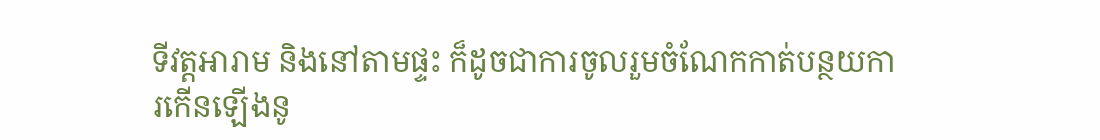ទីវត្តអារាម និងនៅតាមផ្ទះ ក៏ដូចជាការចូលរួមចំណែកកាត់បន្ថយការកើនឡើងនូ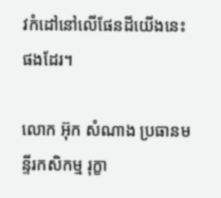វកំដៅនៅលើផែនដីយើងនេះផងដែរ។

លោក អ៊ុក សំណាង ប្រធានមន្ទីរកសិកម្ម រុក្ខា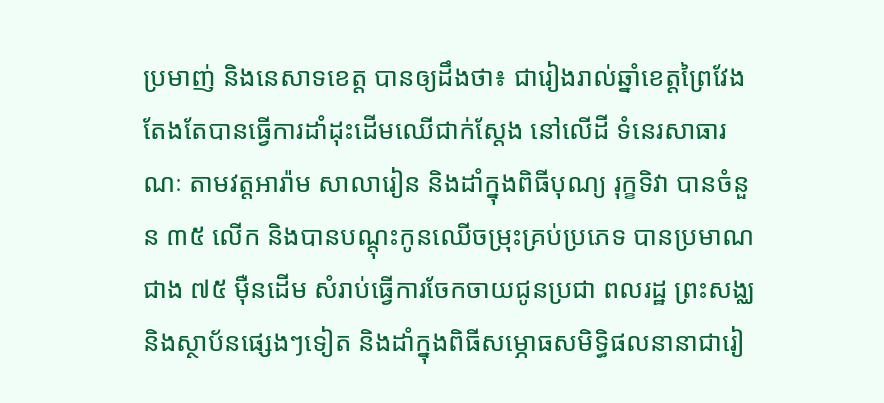ប្រមាញ់ និងនេសាទខេត្ត បានឲ្យដឹងថា៖ ជារៀងរាល់ឆ្នាំខេត្តព្រៃវែង តែងតែបានធ្វើការដាំដុះដើមឈើជាក់ស្តែង នៅលើដី ទំនេរសាធារណៈ តាមវត្តអារ៉ាម សាលារៀន និងដាំក្នុងពិធីបុណ្យ រុក្ខទិវា បានចំនួន ៣៥ លើក និងបានបណ្តុះកូនឈើចម្រុះគ្រប់ប្រភេទ បានប្រមាណជាង ៧៥ ម៉ឺនដើម សំរាប់ធ្វើការចែកចាយជូនប្រជា ពលរដ្ឋ ព្រះសង្ឈ និងស្ថាប័នផ្សេងៗទៀត និងដាំក្នុងពិធីសម្ភោធសមិទ្ធិផលនានាជារៀ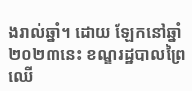ងរាល់ឆ្នាំ។ ដោយ ឡែកនៅឆ្នាំ២០២៣នេះ ខណ្ឌរដ្ឋបាលព្រៃឈើ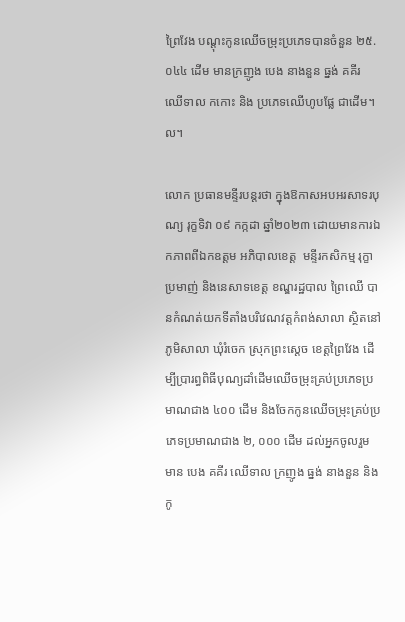ព្រៃវែង បណ្តុះកូនឈើចម្រុះប្រភេទបានចំនួន ២៥.០៤៤ ដើម មានក្រញូង បេង នាងនួន ធ្នង់ គគីរ ឈើទាល កកោះ និង ប្រភេទឈើហូបផ្លែ ជាដើម។ល។

លោក ប្រធានមន្ទីរបន្តរថា ក្នុងឱកាសអបអរសាទរបុណ្យ រុក្ខទិវា ០៩ កក្កដា ឆ្នាំ២០២៣ ដោយមានការឯកភាពពីឯកឧត្តម អភិបាលខេត្ត  មន្ទីរកសិកម្ម រុក្ខាប្រមាញ់ និងនេសាទខេត្ត ខណ្ឌរដ្ឋបាល ព្រៃឈើ បានកំណត់យកទីតាំងបរិវេណវត្តកំពង់សាលា ស្ថិតនៅភូមិសាលា ឃុំរំចេក ស្រុកព្រះស្តេច ខេត្តព្រៃវែង ដើម្បីប្រារព្ធពិធីបុណ្យដាំដើមឈើចម្រុះគ្រប់ប្រភេទប្រមាណជាង ៤០០ ដើម និងចែកកូនឈើចម្រុះគ្រប់ប្រភេទប្រមាណជាង ២, ០០០ ដើម ដល់អ្នកចូលរួម មាន បេង គគីរ ឈើទាល ក្រញូង ធ្នង់ នាងនួន និងកូ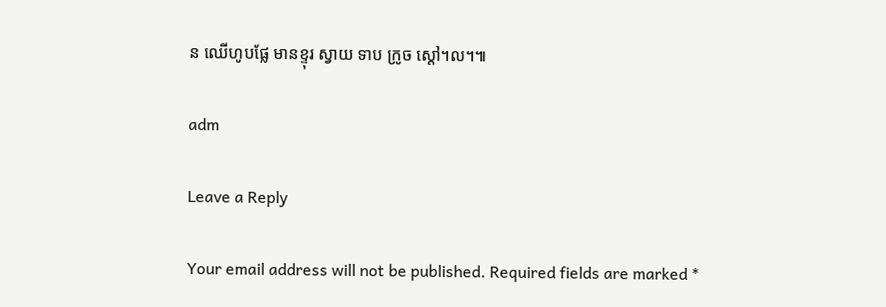ន ឈើហូបផ្លែ មានខ្ទុរ ស្វាយ ទាប ក្រូច ស្តៅ។ល។៕

adm

Leave a Reply

Your email address will not be published. Required fields are marked *